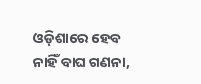ଓଡ଼ିଶାରେ ହେବ ନାହିଁ ବାଘ ଗଣନା,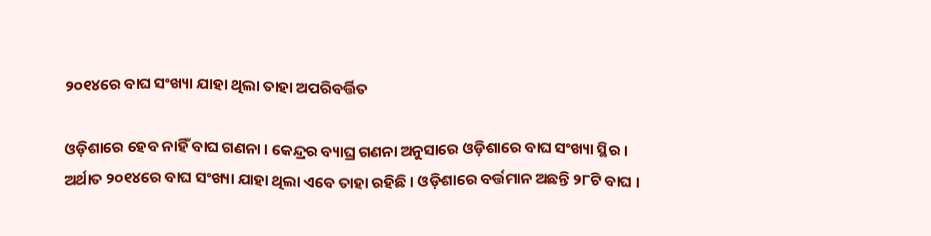୨୦୧୪ରେ ବାଘ ସଂଖ୍ୟା ଯାହା ଥିଲା ତାହା ଅପରିବର୍ତ୍ତିତ

ଓଡ଼ିଶାରେ ହେବ ନାହିଁ ବାଘ ଗଣନା । କେନ୍ଦ୍ରର ବ୍ୟାଘ୍ର ଗଣନା ଅନୁସାରେ ଓଡ଼ିଶାରେ ବାଘ ସଂଖ୍ୟା ସ୍ଥିର । ଅର୍ଥାତ ୨୦୧୪ରେ ବାଘ ସଂଖ୍ୟା ଯାହା ଥିଲା ଏବେ ତାହା ରହିଛି । ଓଡ଼ିଶାରେ ବର୍ତ୍ତମାନ ଅଛନ୍ତି ୨୮ଟି ବାଘ ।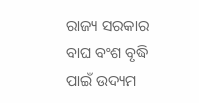ରାଜ୍ୟ ସରକାର ବାଘ ବଂଶ ବୃଦ୍ଧି ପାଇଁ ଉଦ୍ୟମ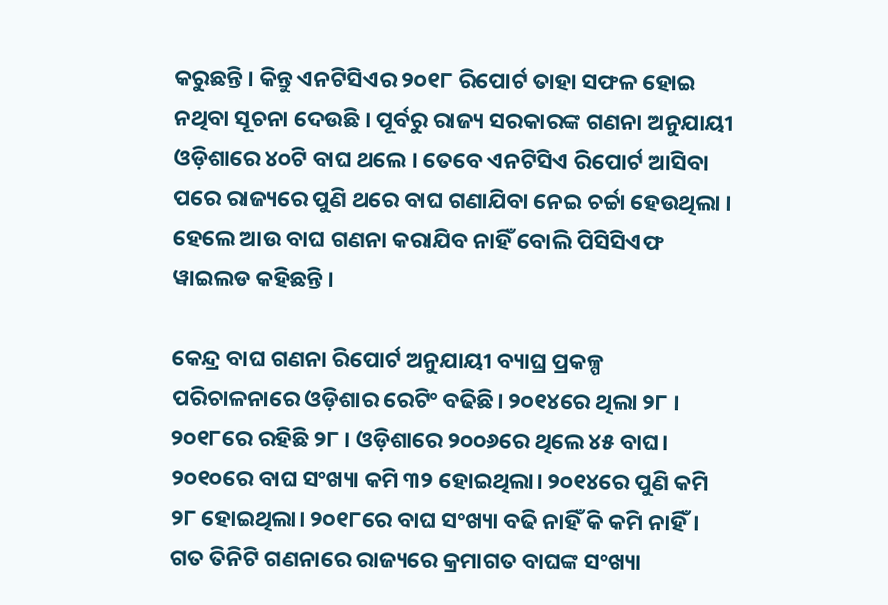କରୁଛନ୍ତି । କିନ୍ତୁ ଏନଟିସିଏର ୨୦୧୮ ରିପୋର୍ଟ ତାହା ସଫଳ ହୋଇ ନଥିବା ସୂଚନା ଦେଉଛି । ପୂର୍ବରୁ ରାଜ୍ୟ ସରକାରଙ୍କ ଗଣନା ଅନୁଯାୟୀ ଓଡ଼ିଶାରେ ୪୦ଟି ବାଘ ଥଲେ । ତେବେ ଏନଟିସିଏ ରିପୋର୍ଟ ଆସିବା ପରେ ରାଜ୍ୟରେ ପୁଣି ଥରେ ବାଘ ଗଣାଯିବା ନେଇ ଚର୍ଚ୍ଚା ହେଉଥିଲା । ହେଲେ ଆଉ ବାଘ ଗଣନା କରାଯିବ ନାହିଁ ବୋଲି ପିସିସିଏଫ ୱାଇଲଡ କହିଛନ୍ତି ।

କେନ୍ଦ୍ର ବାଘ ଗଣନା ରିପୋର୍ଟ ଅନୁଯାୟୀ ବ୍ୟାଘ୍ର ପ୍ରକଳ୍ପ ପରିଚାଳନାରେ ଓଡ଼ିଶାର ରେଟିଂ ବଢିଛି। ୨୦୧୪ରେ ଥିଲା ୨୮ । ୨୦୧୮ରେ ରହିଛି ୨୮ । ଓଡ଼ିଶାରେ ୨୦୦୬ରେ ଥିଲେ ୪୫ ବାଘ। ୨୦୧୦ରେ ବାଘ ସଂଖ୍ୟା କମି ୩୨ ହୋଇଥିଲା। ୨୦୧୪ରେ ପୁଣି କମି ୨୮ ହୋଇଥିଲା। ୨୦୧୮ରେ ବାଘ ସଂଖ୍ୟା ବଢି ନାହିଁ କି କମି ନାହିଁ। ଗତ ତିନିଟି ଗଣନାରେ ରାଜ୍ୟରେ କ୍ରମାଗତ ବାଘଙ୍କ ସଂଖ୍ୟା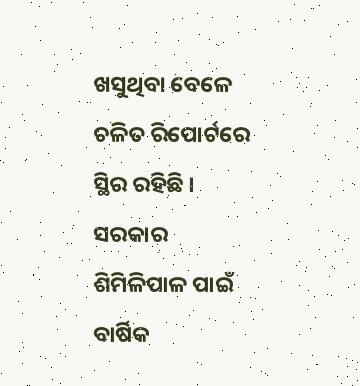ଖସୁଥିବା ବେଳେ ଚଳିତ ରିପୋର୍ଟରେ ସ୍ଥିର ରହିଛି । ସରକାର ଶିମିଳିପାଳ ପାଇଁ ବାର୍ଷିକ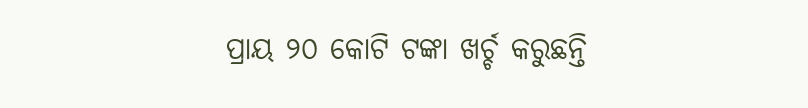ପ୍ରାୟ ୨୦ କୋଟି ଟଙ୍କା ଖର୍ଚ୍ଚ କରୁଛନ୍ତି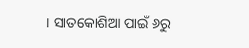। ସାତକୋଶିଆ ପାଇଁ ୬ରୁ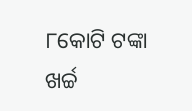୮କୋଟି ଟଙ୍କା ଖର୍ଚ୍ଚ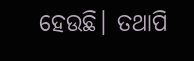ହେଉଛି। ତଥାପି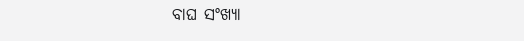ବାଘ ସଂଖ୍ୟା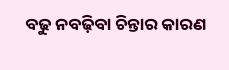ବଢୁ ନବଢ଼ିବା ଚିନ୍ତାର କାରଣ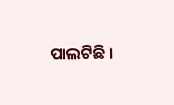ପାଲଟିଛି ।